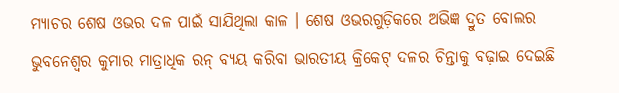ମ୍ୟାଚର ଶେଷ ଓଭର ଦଳ ପାଇଁ ସାଯିଥିଲା କାଳ । ଶେଷ ଓଭରଗୁଡ଼ିକରେ ଅଭିଜ୍ଞ ଦ୍ରୁତ ବୋଲର ଭୁବନେଶ୍ବର କୁମାର ମାତ୍ରାଧିକ ରନ୍ ବ୍ୟୟ କରିବା ଭାରତୀୟ କ୍ରିକେଟ୍ ଦଳର ଚିନ୍ତାକୁ ବଢ଼ାଇ ଦେଇଛି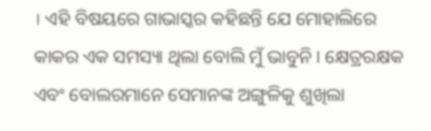। ଏହି ବିଷୟରେ ଗାଭାସ୍କର କହିଛନ୍ତି ଯେ ମୋହାଲିରେ କାକର ଏକ ସମସ୍ୟା ଥିଲା ବୋଲି ମୁଁ ଭାବୁନି । କ୍ଷେତ୍ରରକ୍ଷକ ଏବଂ ବୋଲରମାନେ ସେମାନଙ୍କ ଅଙ୍ଗୁଳିକୁ ଶୁଖିଲା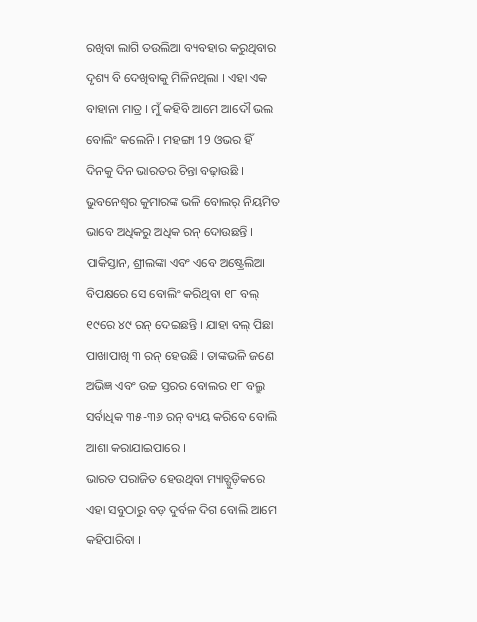ରଖିବା ଲାଗି ତଉଲିଆ ବ୍ୟବହାର କରୁଥିବାର ଦୃଶ୍ୟ ବି ଦେଖିବାକୁ ମିଳିନଥିଲା । ଏହା ଏକ ବାହାନା ମାତ୍ର । ମୁଁ କହିବି ଆମେ ଆଦୌ ଭଲ ବୋଲିଂ କଲେନି । ମହଙ୍ଗା 19 ଓଭର ହିଁ ଦିନକୁ ଦିନ ଭାରତର ଚିନ୍ତା ବଢ଼ାଉଛି ।
ଭୁବନେଶ୍ବର କୁମାରଙ୍କ ଭଳି ବୋଲର୍ ନିୟମିତ ଭାବେ ଅଧିକରୁ ଅଧିକ ରନ୍ ଦୋଉଛନ୍ତି । ପାକିସ୍ତାନ, ଶ୍ରୀଲଙ୍କା ଏବଂ ଏବେ ଅଷ୍ଟ୍ରେଲିଆ ବିପକ୍ଷରେ ସେ ବୋଲିଂ କରିଥିବା ୧୮ ବଲ୍ ୧୯ରେ ୪୯ ରନ୍ ଦେଇଛନ୍ତି । ଯାହା ବଲ୍ ପିଛା ପାଖାପାଖି ୩ ରନ୍ ହେଉଛି । ତାଙ୍କଭଳି ଜଣେ ଅଭିଜ୍ଞ ଏବଂ ଉଚ୍ଚ ସ୍ତରର ବୋଲର ୧୮ ବଲ୍ରୁ ସର୍ବାଧିକ ୩୫-୩୬ ରନ୍ ବ୍ୟୟ କରିବେ ବୋଲି ଆଶା କରାଯାଇପାରେ ।
ଭାରତ ପରାଜିତ ହେଉଥିବା ମ୍ୟାଚ୍ଗୁଡ଼ିକରେ ଏହା ସବୁଠାରୁ ବଡ଼ ଦୁର୍ବଳ ଦିଗ ବୋଲି ଆମେ କହିପାରିବା ।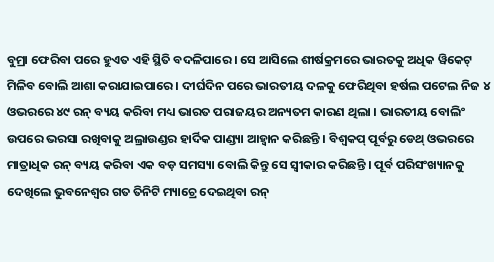ବୁମ୍ରା ଫେରିବା ପରେ ହୁଏତ ଏହି ସ୍ଥିତି ବଦଳିପାରେ । ସେ ଆସିଲେ ଶୀର୍ଷକ୍ରମରେ ଭାରତକୁ ଅଧିକ ୱିକେଟ୍ ମିଳିବ ବୋଲି ଆଶା କରାଯାଇପାରେ । ଦୀର୍ଘଦିନ ପରେ ଭାରତୀୟ ଦଳକୁ ଫେରିଥିବା ହର୍ଷଲ ପଟେଲ ନିଜ ୪ ଓଭରରେ ୪୯ ରନ୍ ବ୍ୟୟ କରିବା ମଧ୍ୟ ଭାରତ ପରାଜୟର ଅନ୍ୟତମ କାରଣ ଥିଲା । ଭାରତୀୟ ବୋଲିଂ ଉପରେ ଭରସା ରଖିବାକୁ ଅଲ୍ରାଉଣ୍ଡର ହାର୍ଦିକ ପାଣ୍ଡ୍ୟା ଆହ୍ବାନ କରିଛନ୍ତି । ବିଶ୍ବକପ୍ ପୂର୍ବରୁ ଡେଥ୍ ଓଭରରେ ମାତ୍ରାଧିକ ରନ୍ ବ୍ୟୟ କରିବା ଏକ ବଡ଼ ସମସ୍ୟା ବୋଲି କିନ୍ତୁ ସେ ସ୍ବୀକାର କରିଛନ୍ତି । ପୂର୍ବ ପରିସଂଖ୍ୟାନକୁ ଦେଖିଲେ ଭୁବନେଶ୍ବର ଗତ ତିନିଟି ମ୍ୟାଚ୍ରେ ଦେଇଥିବା ରନ୍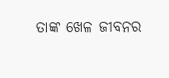ତାଙ୍କ ଖେଳ ଜୀବନର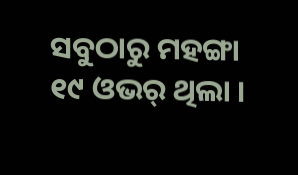ସବୁଠାରୁ ମହଙ୍ଗା ୧୯ ଓଭର୍ ଥିଲା ।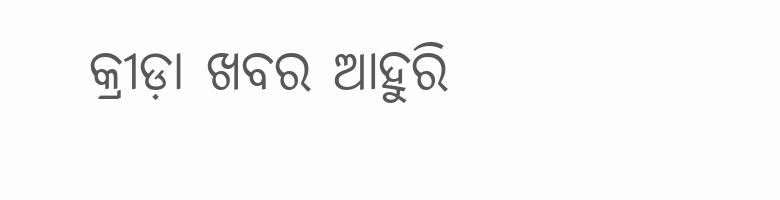କ୍ରୀଡ଼ା ଖବର ଆହୁରି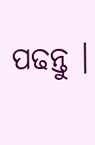ପଢନ୍ତୁ ।